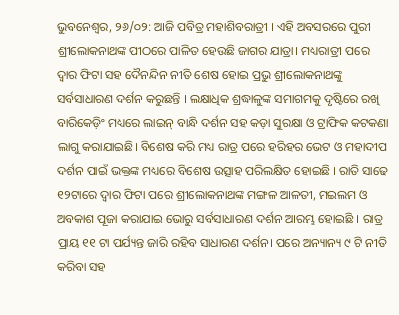ଭୁବନେଶ୍ୱର, ୨୬/୦୨: ଆଜି ପବିତ୍ର ମହାଶିବରାତ୍ରୀ । ଏହି ଅବସରରେ ପୁରୀ ଶ୍ରୀଲୋକନାଥଙ୍କ ପୀଠରେ ପାଳିତ ହେଉଛି ଜାଗର ଯାତ୍ରା। ମଧ୍ୟରାତ୍ରୀ ପରେ ଦ୍ୱାର ଫିଟା ସହ ଦୈନନ୍ଦିନ ନୀତି ଶେଷ ହୋଇ ପ୍ରଭୁ ଶ୍ରୀଲୋକନାଥଙ୍କୁ ସର୍ବସାଧାରଣ ଦର୍ଶନ କରୁଛନ୍ତି । ଲକ୍ଷାଧିକ ଶ୍ରଦ୍ଧାଳୁଙ୍କ ସମାଗମକୁ ଦୃଷ୍ଟିରେ ରଖି ବାରିକେଡ଼ିଂ ମଧ୍ୟରେ ଲାଇନ୍ ବାନ୍ଧି ଦର୍ଶନ ସହ କଡ଼ା ସୁରକ୍ଷା ଓ ଟ୍ରାଫିକ କଟକଣା ଲାଗୁ କରାଯାଇଛି। ବିଶେଷ କରି ମଧ୍ୟ ରାତ୍ର ପରେ ହରିହର ଭେଟ ଓ ମହାଦୀପ ଦର୍ଶନ ପାଇଁ ଭକ୍ତଙ୍କ ମଧ୍ୟରେ ବିଶେଷ ଉତ୍ସାହ ପରିଲକ୍ଷିତ ହୋଇଛି । ରାତି ସାଢେ ୧୨ଟାରେ ଦ୍ୱାର ଫିଟା ପରେ ଶ୍ରୀଲୋକନାଥଙ୍କ ମଙ୍ଗଳ ଆଳତୀ, ମଇଲମ ଓ ଅବକାଶ ପୂଜା କରାଯାଇ ଭୋରୁ ସର୍ବସାଧାରଣ ଦର୍ଶନ ଆରମ୍ଭ ହୋଇଛି । ରାତ୍ର ପ୍ରାୟ ୧୧ ଟା ପର୍ଯ୍ୟନ୍ତ ଜାରି ରହିବ ସାଧାରଣ ଦର୍ଶନ। ପରେ ଅନ୍ୟାନ୍ୟ ୯ ଟି ନୀତି କରିବା ସହ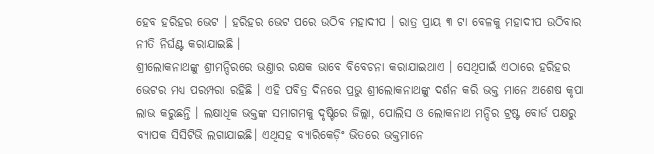ହେବ ହରିହର ଭେଟ । ହରିହର ଭେଟ ପରେ ଉଠିବ ମହାଦୀପ । ରାତ୍ର ପ୍ରାୟ ୩ ଟା ବେଳକୁ ମହାଦୀପ ଉଠିବାର ନୀତି ନିର୍ଘଣ୍ଟ କରାଯାଇଛି ।
ଶ୍ରୀଲୋକନାଥଙ୍କୁ ଶ୍ରୀମନ୍ଦିରରେ ଭଣ୍ତାର ରକ୍ଷକ ଭାବେ ବିବେଚନା କରାଯାଇଥାଏ । ସେଥିପାଇଁ ଏଠାରେ ହରିହର ଭେଟର ମଧ୍ୟ ପରମ୍ପରା ରହିଛି । ଏହି ପବିତ୍ର ଦିନରେ ପ୍ରଭୁ ଶ୍ରୀଲୋକନାଥଙ୍କୁ ଦର୍ଶନ କରି ଭକ୍ତ ମାନେ ଅଶେଷ କୃପା ଲାଭ କରୁଛନ୍ତି । ଲକ୍ଷାଧିକ ଭକ୍ତଙ୍କ ସମାଗମକୁ ଦୃଷ୍ଟିରେ ଜିଲ୍ଲା, ପୋଲିସ ଓ ଲୋକନାଥ ମନ୍ଦିର ଟ୍ରଷ୍ଟ ବୋର୍ଡ ପକ୍ଷରୁ ବ୍ୟାପକ ସିସିଟିଭି ଲଗାଯାଇଛି। ଏଥିସହ ବ୍ୟାରିକେଡ଼ିଂ ଭିତରେ ଭକ୍ତମାନେ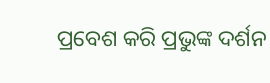ପ୍ରବେଶ କରି ପ୍ରଭୁଙ୍କ ଦର୍ଶନ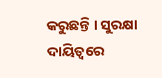କରୁଛନ୍ତି । ସୁରକ୍ଷା ଦାୟିତ୍ବରେ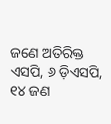ଜଣେ ଅତିରିକ୍ତ ଏସପି, ୬ ଡ଼ିଏସପି, ୧୪ ଜଣ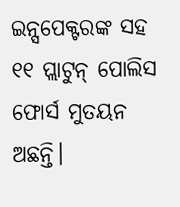ଇନ୍ସପେକ୍ଟରଙ୍କ ସହ ୧୧ ପ୍ଲାଟୁନ୍ ପୋଲିସ ଫୋର୍ସ ମୁତୟନ ଅଛନ୍ତି।